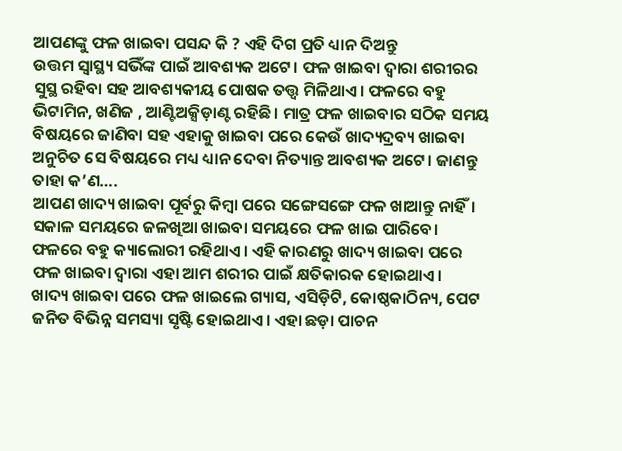ଆପଣଙ୍କୁ ଫଳ ଖାଇବା ପସନ୍ଦ କି ? ଏହି ଦିଗ ପ୍ରତି ଧ୍ୟାନ ଦିଅନ୍ତୁ
ଉତ୍ତମ ସ୍ୱାସ୍ଥ୍ୟ ସଭିଁଙ୍କ ପାଇଁ ଆବଶ୍ୟକ ଅଟେ। ଫଳ ଖାଇବା ଦ୍ୱାରା ଶରୀରର ସୁସ୍ଥ ରହିବା ସହ ଆବଶ୍ୟକୀୟ ପୋଷକ ତତ୍ତ୍ୱ ମିଳିଥାଏ। ଫଳରେ ବହୁ ଭିଟାମିନ, ଖଣିଜ , ଆଣ୍ଟିଅକ୍ସିଡ଼ାଣ୍ଟ ରହିଛି। ମାତ୍ର ଫଳ ଖାଇବାର ସଠିକ ସମୟ ବିଷୟରେ ଜାଣିବା ସହ ଏହାକୁ ଖାଇବା ପରେ କେଉଁ ଖାଦ୍ୟଦ୍ରବ୍ୟ ଖାଇବା ଅନୁଚିତ ସେ ବିଷୟରେ ମଧ୍ୟ ଧ୍ୟାନ ଦେବା ନିତ୍ୟାନ୍ତ ଆବଶ୍ୟକ ଅଟେ। ଜାଣନ୍ତୁ ତାହା କ’ଣ….
ଆପଣ ଖାଦ୍ୟ ଖାଇବା ପୂର୍ବରୁ କିମ୍ବା ପରେ ସଙ୍ଗେସଙ୍ଗେ ଫଳ ଖାଆନ୍ତୁ ନାହିଁ। ସକାଳ ସମୟରେ ଜଳଖିଆ ଖାଇବା ସମୟରେ ଫଳ ଖାଇ ପାରିବେ।
ଫଳରେ ବହୁ କ୍ୟାଲୋରୀ ରହିଥାଏ। ଏହି କାରଣରୁ ଖାଦ୍ୟ ଖାଇବା ପରେ ଫଳ ଖାଇବା ଦ୍ୱାରା ଏହା ଆମ ଶରୀର ପାଇଁ କ୍ଷତିକାରକ ହୋଇଥାଏ।
ଖାଦ୍ୟ ଖାଇବା ପରେ ଫଳ ଖାଇଲେ ଗ୍ୟାସ, ଏସିଡ଼ିଟି, କୋଷ୍ଠକାଠିନ୍ୟ, ପେଟ ଜନିତ ବିଭିନ୍ନ ସମସ୍ୟା ସୃଷ୍ଟି ହୋଇଥାଏ। ଏହା ଛଡ଼ା ପାଚନ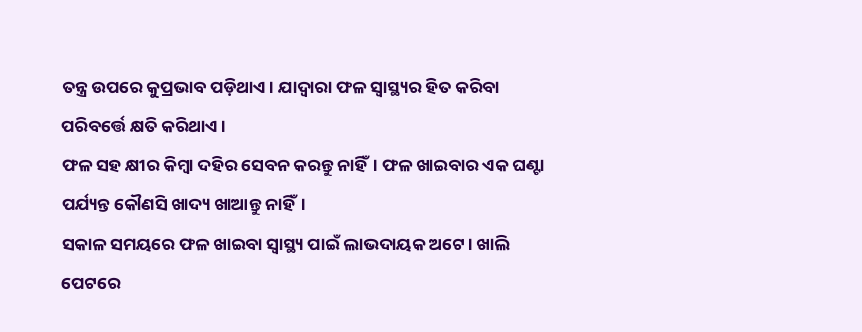ତନ୍ତ୍ର ଉପରେ କୁପ୍ରଭାବ ପଡ଼ିଥାଏ। ଯାଦ୍ୱାରା ଫଳ ସ୍ୱାସ୍ଥ୍ୟର ହିତ କରିବା ପରିବର୍ତ୍ତେ କ୍ଷତି କରିଥାଏ।
ଫଳ ସହ କ୍ଷୀର କିମ୍ବା ଦହିର ସେବନ କରନ୍ତୁ ନାହିଁ। ଫଳ ଖାଇବାର ଏକ ଘଣ୍ଟା ପର୍ଯ୍ୟନ୍ତ କୌଣସି ଖାଦ୍ୟ ଖାଆନ୍ତୁ ନାହିଁ।
ସକାଳ ସମୟରେ ଫଳ ଖାଇବା ସ୍ୱାସ୍ଥ୍ୟ ପାଇଁ ଲାଭଦାୟକ ଅଟେ। ଖାଲି ପେଟରେ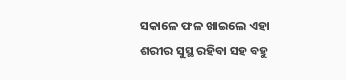ସକାଳେ ଫଳ ଖାଇଲେ ଏହା ଶରୀର ସୁସ୍ଥ ରହିବା ସହ ବହୁ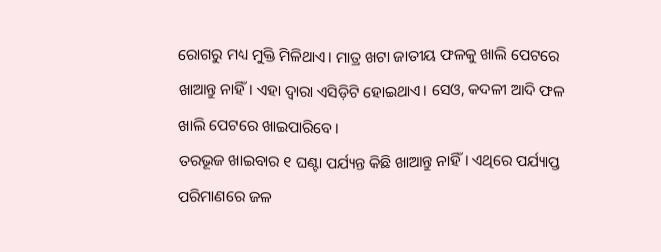ରୋଗରୁ ମଧ୍ୟ ମୁକ୍ତି ମିଳିଥାଏ। ମାତ୍ର ଖଟା ଜାତୀୟ ଫଳକୁ ଖାଲି ପେଟରେ ଖାଆନ୍ତୁ ନାହିଁ। ଏହା ଦ୍ୱାରା ଏସିଡ଼ିଟି ହୋଇଥାଏ। ସେଓ, କଦଳୀ ଆଦି ଫଳ ଖାଲି ପେଟରେ ଖାଇପାରିବେ।
ତରଭୂଜ ଖାଇବାର ୧ ଘଣ୍ଟା ପର୍ଯ୍ୟନ୍ତ କିଛି ଖାଆନ୍ତୁ ନାହିଁ। ଏଥିରେ ପର୍ଯ୍ୟାପ୍ତ ପରିମାଣରେ ଜଳ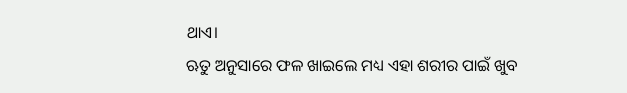ଥାଏ।
ଋତୁ ଅନୁସାରେ ଫଳ ଖାଇଲେ ମଧ୍ୟ ଏହା ଶରୀର ପାଇଁ ଖୁବ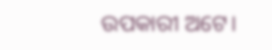ଉପକାରୀ ଅଟେ।